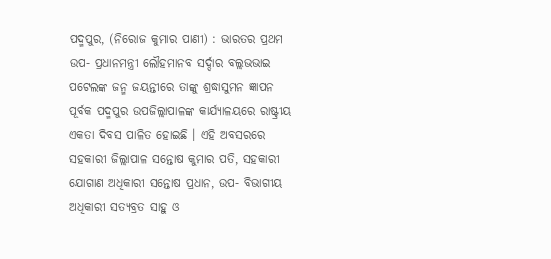ପଦ୍ମପୁର, (ନିରୋଜ କୁମାର ପାଣୀ) : ଭାରତର ପ୍ରଥମ ଉପ- ପ୍ରଧାନମନ୍ତ୍ରୀ ଲୌହମାନବ ସର୍ଦ୍ଦାର ବଲ୍ଲଭଭାଇ ପଟେଲଙ୍କ ଜନ୍ମ ଜୟନ୍ତୀରେ ତାଙ୍କୁ ଶ୍ରଦ୍ଧାସୁମନ ଜ୍ଞାପନ ପୂର୍ବକ ପଦ୍ମପୁର ଉପଜିଲ୍ଲାପାଳଙ୍କ କାର୍ଯ୍ୟାଳୟରେ ରାଷ୍ଟ୍ରୀୟ ଏକତା ଦିବସ ପାଳିତ ହୋଇଛି । ଏହି ଅବସରରେ ସହକାରୀ ଜିଲ୍ଲାପାଳ ସନ୍ତୋଷ କୁମାର ପତି, ସହକାରୀ ଯୋଗାଣ ଅଧିକାରୀ ସନ୍ତୋଷ ପ୍ରଧାନ, ଉପ- ବିଭାଗୀୟ ଅଧିକାରୀ ସତ୍ୟବ୍ରତ ସାହୁ ଓ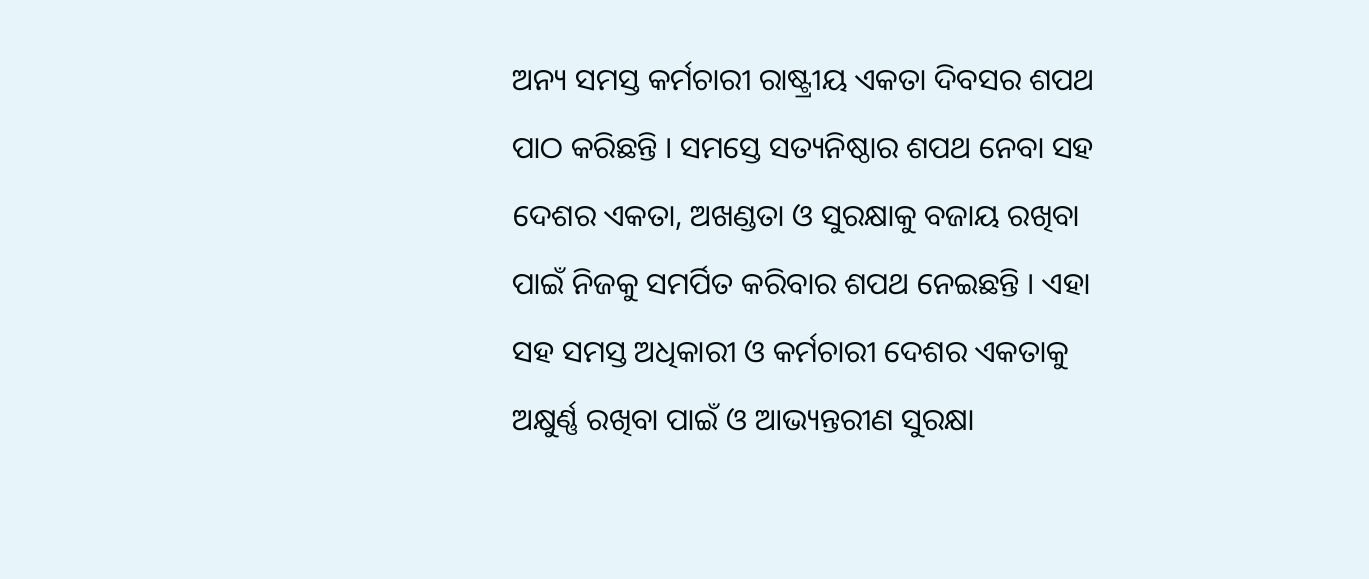ଅନ୍ୟ ସମସ୍ତ କର୍ମଚାରୀ ରାଷ୍ଟ୍ରୀୟ ଏକତା ଦିବସର ଶପଥ ପାଠ କରିଛନ୍ତି । ସମସ୍ତେ ସତ୍ୟନିଷ୍ଠାର ଶପଥ ନେବା ସହ ଦେଶର ଏକତା, ଅଖଣ୍ଡତା ଓ ସୁରକ୍ଷାକୁ ବଜାୟ ରଖିବା ପାଇଁ ନିଜକୁ ସମର୍ପିତ କରିବାର ଶପଥ ନେଇଛନ୍ତି । ଏହା ସହ ସମସ୍ତ ଅଧିକାରୀ ଓ କର୍ମଚାରୀ ଦେଶର ଏକତାକୁ ଅକ୍ଷୁର୍ଣ୍ଣ ରଖିବା ପାଇଁ ଓ ଆଭ୍ୟନ୍ତରୀଣ ସୁରକ୍ଷା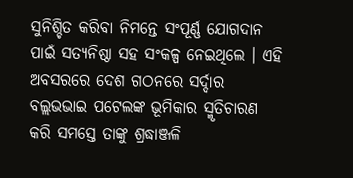ସୁନିଶ୍ଚିତ କରିବା ନିମନ୍ତେ ସଂପୂର୍ଣ୍ଣ ଯୋଗଦାନ ପାଇଁ ସତ୍ୟନିଷ୍ଠା ସହ ସଂକଳ୍ପ ନେଇଥିଲେ । ଏହି ଅବସରରେ ଦେଶ ଗଠନରେ ସର୍ଦ୍ଦାର ବଲ୍ଲଭଭାଇ ପଟେଲଙ୍କ ଭୂମିକାର ସ୍ମୃତିଚାରଣ କରି ସମସ୍ତେ ତାଙ୍କୁ ଶ୍ରଦ୍ଧାଞ୍ଜଳି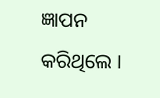ଜ୍ଞାପନ କରିଥିଲେ ।